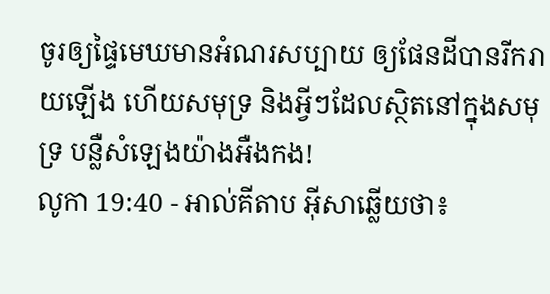ចូរឲ្យផ្ទៃមេឃមានអំណរសប្បាយ ឲ្យផែនដីបានរីករាយឡើង ហើយសមុទ្រ និងអ្វីៗដែលស្ថិតនៅក្នុងសមុទ្រ បន្លឺសំឡេងយ៉ាងអឺងកង!
លូកា 19:40 - អាល់គីតាប អ៊ីសាឆ្លើយថា៖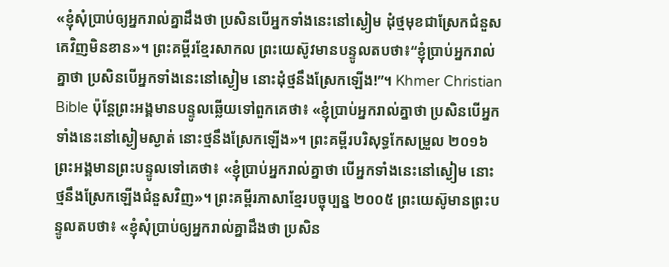«ខ្ញុំសុំប្រាប់ឲ្យអ្នករាល់គ្នាដឹងថា ប្រសិនបើអ្នកទាំងនេះនៅស្ងៀម ដុំថ្មមុខជាស្រែកជំនួសគេវិញមិនខាន»។ ព្រះគម្ពីរខ្មែរសាកល ព្រះយេស៊ូវមានបន្ទូលតបថា៖“ខ្ញុំប្រាប់អ្នករាល់គ្នាថា ប្រសិនបើអ្នកទាំងនេះនៅស្ងៀម នោះដុំថ្មនឹងស្រែកឡើង!”។ Khmer Christian Bible ប៉ុន្ដែព្រះអង្គមានបន្ទូលឆ្លើយទៅពួកគេថា៖ «ខ្ញុំប្រាប់អ្នករាល់គ្នាថា ប្រសិនបើអ្នកទាំងនេះនៅស្ងៀមស្ងាត់ នោះថ្មនឹងស្រែកឡើង»។ ព្រះគម្ពីរបរិសុទ្ធកែសម្រួល ២០១៦ ព្រះអង្គមានព្រះបន្ទូលទៅគេថា៖ «ខ្ញុំប្រាប់អ្នករាល់គ្នាថា បើអ្នកទាំងនេះនៅស្ងៀម នោះថ្មនឹងស្រែកឡើងជំនួសវិញ»។ ព្រះគម្ពីរភាសាខ្មែរបច្ចុប្បន្ន ២០០៥ ព្រះយេស៊ូមានព្រះបន្ទូលតបថា៖ «ខ្ញុំសុំប្រាប់ឲ្យអ្នករាល់គ្នាដឹងថា ប្រសិន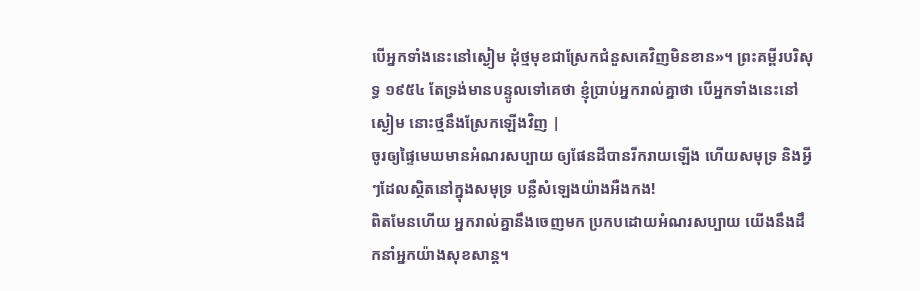បើអ្នកទាំងនេះនៅស្ងៀម ដុំថ្មមុខជាស្រែកជំនួសគេវិញមិនខាន»។ ព្រះគម្ពីរបរិសុទ្ធ ១៩៥៤ តែទ្រង់មានបន្ទូលទៅគេថា ខ្ញុំប្រាប់អ្នករាល់គ្នាថា បើអ្នកទាំងនេះនៅស្ងៀម នោះថ្មនឹងស្រែកឡើងវិញ |
ចូរឲ្យផ្ទៃមេឃមានអំណរសប្បាយ ឲ្យផែនដីបានរីករាយឡើង ហើយសមុទ្រ និងអ្វីៗដែលស្ថិតនៅក្នុងសមុទ្រ បន្លឺសំឡេងយ៉ាងអឺងកង!
ពិតមែនហើយ អ្នករាល់គ្នានឹងចេញមក ប្រកបដោយអំណរសប្បាយ យើងនឹងដឹកនាំអ្នកយ៉ាងសុខសាន្ត។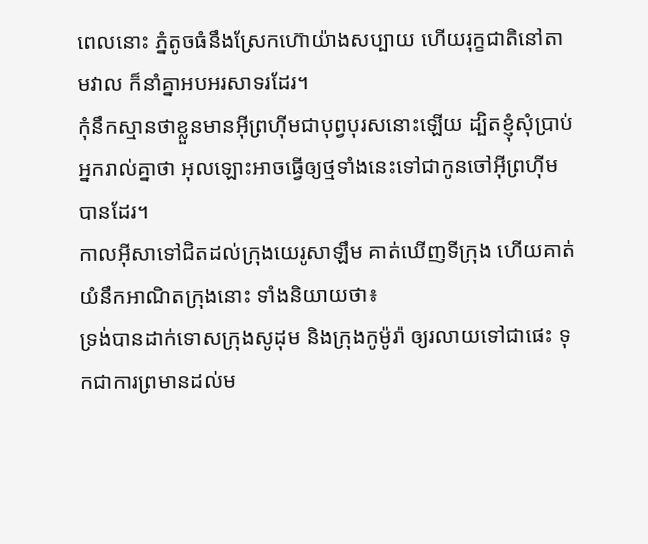ពេលនោះ ភ្នំតូចធំនឹងស្រែកហ៊ោយ៉ាងសប្បាយ ហើយរុក្ខជាតិនៅតាមវាល ក៏នាំគ្នាអបអរសាទរដែរ។
កុំនឹកស្មានថាខ្លួនមានអ៊ីព្រហ៊ីមជាបុព្វបុរសនោះឡើយ ដ្បិតខ្ញុំសុំប្រាប់អ្នករាល់គ្នាថា អុលឡោះអាចធ្វើឲ្យថ្មទាំងនេះទៅជាកូនចៅអ៊ីព្រហ៊ីមបានដែរ។
កាលអ៊ីសាទៅជិតដល់ក្រុងយេរូសាឡឹម គាត់ឃើញទីក្រុង ហើយគាត់យំនឹកអាណិតក្រុងនោះ ទាំងនិយាយថា៖
ទ្រង់បានដាក់ទោសក្រុងសូដុម និងក្រុងកូម៉ូរ៉ា ឲ្យរលាយទៅជាផេះ ទុកជាការព្រមានដល់ម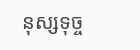នុស្សទុច្ច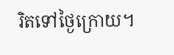រិតទៅថ្ងៃក្រោយ។